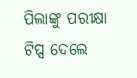ପିଲାଙ୍କୁ ପରୀକ୍ଷା ଟିପ୍ସ ଦେଲେ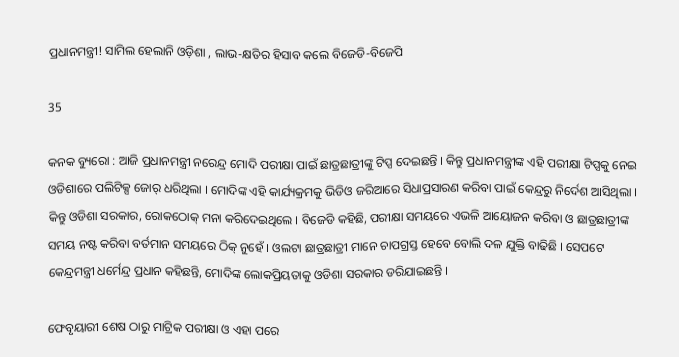ପ୍ରଧାନମନ୍ତ୍ରୀ! ସାମିଲ ହେଲାନି ଓଡ଼ିଶା , ଲାଭ-କ୍ଷତିର ହିସାବ କଲେ ବିଜେଡି-ବିଜେପି

35

କନକ ବ୍ୟୁରୋ : ଆଜି ପ୍ରଧାନମନ୍ତ୍ରୀ ନରେନ୍ଦ୍ର ମୋଦି ପରୀକ୍ଷା ପାଇଁ ଛାତ୍ରଛାତ୍ରୀଙ୍କୁ ଟିପ୍ସ ଦେଇଛନ୍ତି । କିନ୍ତୁ ପ୍ରଧାନମନ୍ତ୍ରୀଙ୍କ ଏହି ପରୀକ୍ଷା ଟିପ୍ସକୁ ନେଇ ଓଡିଶାରେ ପଲିଟିକ୍ସ ଜୋର୍ ଧରିଥିଲା । ମୋଦିଙ୍କ ଏହି କାର୍ଯ୍ୟକ୍ରମକୁ ଭିଡିଓ ଜରିଆରେ ସିଧାପ୍ରସାରଣ କରିବା ପାଇଁ କେନ୍ଦ୍ରରୁ ନିର୍ଦେଶ ଆସିଥିଲା । କିନ୍ତୁ ଓଡିଶା ସରକାର, ରୋକଠୋକ୍ ମନା କରିଦେଇଥିଲେ । ବିଜେଡି କହିଛି, ପରୀକ୍ଷା ସମୟରେ ଏଭଳି ଆୟୋଜନ କରିବା ଓ ଛାତ୍ରଛାତ୍ରୀଙ୍କ ସମୟ ନଷ୍ଟ କରିବା ବର୍ତମାନ ସମୟରେ ଠିକ୍ ନୁହେଁ । ଓଲଟା ଛାତ୍ରଛାତ୍ରୀ ମାନେ ଚାପଗ୍ରସ୍ତ ହେବେ ବୋଲି ଦଳ ଯୁକ୍ତି ବାଢିଛି । ସେପଟେ କେନ୍ଦ୍ରମନ୍ତ୍ରୀ ଧର୍ମେନ୍ଦ୍ର ପ୍ରଧାନ କହିଛନ୍ତି, ମୋଦିଙ୍କ ଲୋକପ୍ରିୟତାକୁ ଓଡିଶା ସରକାର ଡରିଯାଇଛନ୍ତି ।

ଫେବୃୟାରୀ ଶେଷ ଠାରୁ ମାଟ୍ରିକ ପରୀକ୍ଷା ଓ ଏହା ପରେ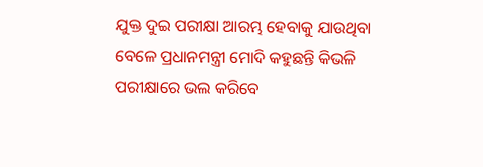ଯୁକ୍ତ ଦୁଇ ପରୀକ୍ଷା ଆରମ୍ଭ ହେବାକୁ ଯାଉଥିବା ବେଳେ ପ୍ରଧାନମନ୍ତ୍ରୀ ମୋଦି କହୁଛନ୍ତି କିଭଳି ପରୀକ୍ଷାରେ ଭଲ କରିବେ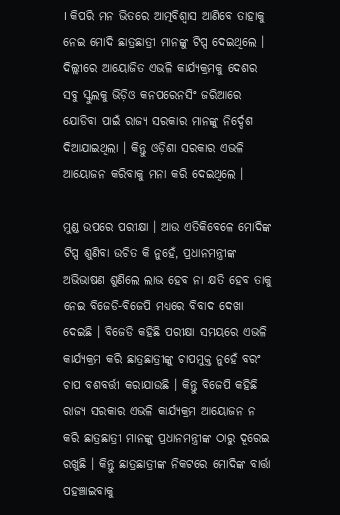। କିପରି ମନ ଭିତରେ ଆତ୍ମବିଶ୍ୱାସ ଆଣିବେ ତାହାକୁ ନେଇ ମୋଦି ଛାତ୍ରଛାତ୍ରୀ ମାନଙ୍କୁ ଟିପ୍ସ ଦେଇଥିଲେ । ଦିଲ୍ଲୀରେ ଆୟୋଜିତ ଏଭଳି କାର୍ଯ୍ୟକ୍ରମକୁ ଦେଶର ସବୁ ସ୍କୁଲକୁ ଭିଡ଼ିଓ କନପରେନସିଂ ଜରିଆରେ ଯୋଡିବା ପାଇଁ ରାଜ୍ୟ ସରକାର ମାନଙ୍କୁ ନିର୍ଦ୍ଦେଶ ଦିଆଯାଇଥିଲା । କିନ୍ତୁ ଓଡ଼ିଶା ସରକାର ଏଭଳି ଆୟୋଜନ କରିବାକୁ ମନା କରି ଦେଇଥିଲେ ।

ମୁଣ୍ଡ ଉପରେ ପରୀକ୍ଷା । ଆଉ ଏତିକିବେଳେ ମୋଦିଙ୍କ ଟିପ୍ସ ଶୁଣିବା ଉଚିତ କି ନୁହେଁ, ପ୍ରଧାନମନ୍ତ୍ରୀଙ୍କ ଅଭିଭାଷଣ ଶୁଣିଲେ ଲାଭ ହେବ ନା କ୍ଷତି ହେବ ତାକୁ ନେଇ ବିଜେଡି-ବିଜେପି ମଧ୍ୟରେ ବିବାଦ ଦେଖା ଦେଇଛି । ବିଜେଡି କହିଛି ପରୀକ୍ଷା ସମୟରେ ଏଭଳି କାର୍ଯ୍ୟକ୍ରମ କରି ଛାତ୍ରଛାତ୍ରୀଙ୍କୁ ଚାପମୁକ୍ତ ନୁହେଁ ବରଂ ଚାପ ବଶବର୍ତ୍ତୀ କରାଯାଉଛି । କିନ୍ତୁ ବିଜେପି କହିଛି ରାଜ୍ୟ ସରକାର ଏଭଳି କାର୍ଯ୍ୟକ୍ରମ ଆୟୋଜନ ନ କରି ଛାତ୍ରଛାତ୍ରୀ ମାନଙ୍କୁ ପ୍ରଧାନମନ୍ତ୍ରୀଙ୍କ ଠାରୁ ଦୂରେଇ ରଖୁଛି । କିନ୍ତୁ ଛାତ୍ରଛାତ୍ରୀଙ୍କ ନିକଟରେ ମୋଦିଙ୍କ ବାର୍ତ୍ତା ପହଞ୍ଚାଇବାକୁ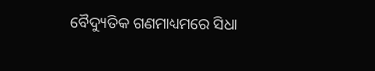ବୈଦ୍ୟୁତିକ ଗଣମାଧ୍ୟମରେ ସିଧା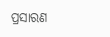ପ୍ରସାରଣ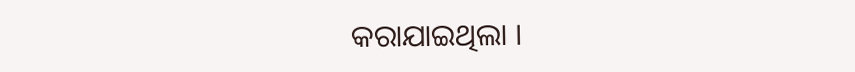କରାଯାଇଥିଲା ।